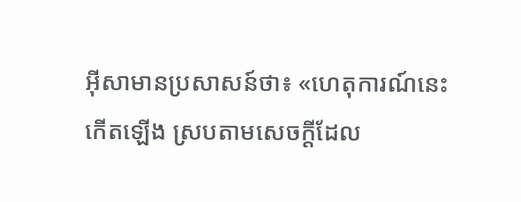អ៊ីសាមានប្រសាសន៍ថា៖ «ហេតុការណ៍នេះកើតឡើង ស្របតាមសេចក្ដីដែល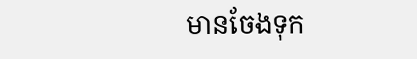មានចែងទុក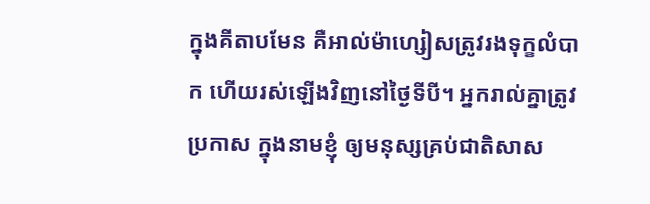ក្នុងគីតាបមែន គឺអាល់ម៉ាហ្សៀសត្រូវរងទុក្ខលំបាក ហើយរស់ឡើងវិញនៅថ្ងៃទីបី។ អ្នករាល់គ្នាត្រូវប្រកាស ក្នុងនាមខ្ញុំ ឲ្យមនុស្សគ្រប់ជាតិសាស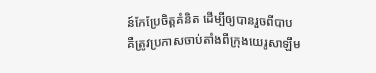ន៍កែប្រែចិត្ដគំនិត ដើម្បីឲ្យបានរួចពីបាប គឺត្រូវប្រកាសចាប់តាំងពីក្រុងយេរូសាឡឹម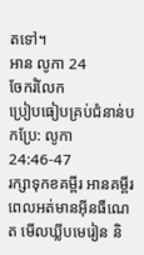តទៅ។
អាន លូកា 24
ចែករំលែក
ប្រៀបធៀបគ្រប់ជំនាន់បកប្រែ: លូកា 24:46-47
រក្សាទុកខគម្ពីរ អានគម្ពីរពេលអត់មានអ៊ីនធឺណេត មើលឃ្លីបមេរៀន និ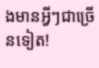ងមានអ្វីៗជាច្រើនទៀត!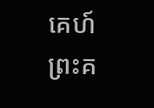គេហ៍
ព្រះគ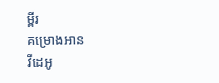ម្ពីរ
គម្រោងអាន
វីដេអូ